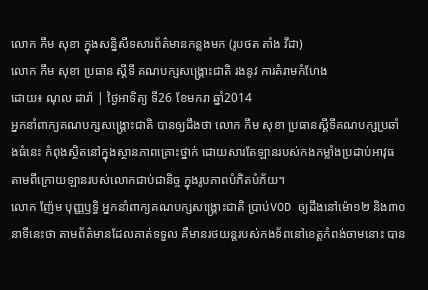លោក កឹម សុខា ក្នុងសន្និសីទសារព័ត៌មានកន្លងមក (រូបថត តាំង វីដា)
លោក កឹម សុខា ប្រធាន ស្ដីទី គណបក្សសង្គ្រោះជាតិ រងនូវ ការគំរាមកំហែង
ដោយ៖ ណុល ដារ៉ា | ថ្ងៃអាទិត្យ ទី26 ខែមករា ឆ្នាំ2014
អ្នកនាំពាក្យគណបក្សសង្គ្រោះជាតិ បានឲ្យដឹងថា លោក កឹម សុខា ប្រធានស្ដីទីគណបក្សប្រឆាំងធំនេះ កំពុងស្ថិតនៅក្នុងស្ថានភាពគ្រោះថ្នាក់ ដោយសារតែឡានរបស់កងកម្លាំងប្រដាប់អាវុធ តាមពីក្រោយឡានរបស់លោកជាប់ជានិច្ច ក្នុងរូបភាពបំភិតបំភ័យ។
លោក ញ៉ែម បុញ្ញឫទ្ធិ អ្នកនាំពាក្យគណបក្សសង្គ្រោះជាតិ ប្រាប់VOD ឲ្យដឹងនៅម៉ោ១២ និង៣០នាទីនេះថា តាមព័ត៌មានដែលគាត់ទទួល គឺមានរថយន្តរបស់កងទ័ពនៅខេត្តកំពង់ចាមនោះ បាន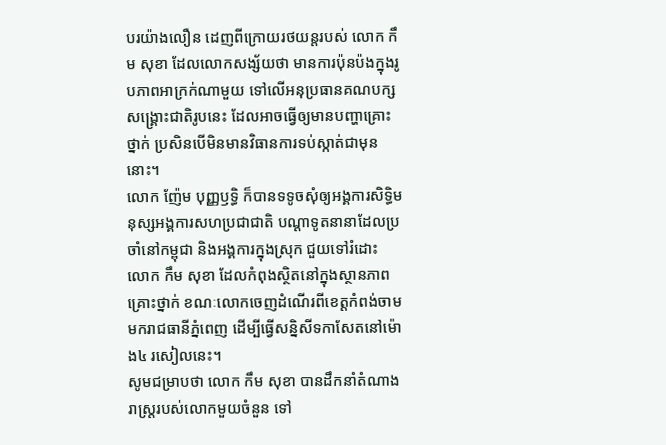បរយ៉ាងលឿន ដេញពីក្រោយរថយន្តរបស់ លោក កឹម សុខា ដែលលោកសង្ស័យថា មានការប៉ុនប៉ងក្នុងរូបភាពអាក្រក់ណាមួយ ទៅលើអនុប្រធានគណបក្សសង្គ្រោះជាតិរូបនេះ ដែលអាចធ្វើឲ្យមានបញ្ហាគ្រោះថ្នាក់ ប្រសិនបើមិនមានវិធានការទប់ស្កាត់ជាមុននោះ។
លោក ញ៉ែម បុញ្ញឫទ្ធិ ក៏បានទទូចសុំឲ្យអង្គការសិទ្ធិមនុស្សអង្គការសហប្រជាជាតិ បណ្ដាទូតនានាដែលប្រចាំនៅកម្ពុជា និងអង្គការក្នុងស្រុក ជួយទៅរំដោះ លោក កឹម សុខា ដែលកំពុងស្ថិតនៅក្នុងស្ថានភាពគ្រោះថ្នាក់ ខណៈលោកចេញដំណើរពីខេត្តកំពង់ចាម មករាជធានីភ្នំពេញ ដើម្បីធ្វើសន្និសីទកាសែតនៅម៉ោង៤ រសៀលនេះ។
សូមជម្រាបថា លោក កឹម សុខា បានដឹកនាំតំណាងរាស្ត្ររបស់លោកមួយចំនួន ទៅ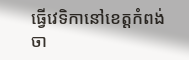ធ្វើវេទិកានៅខេត្តកំពង់ចា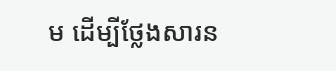ម ដើម្បីថ្លែងសារន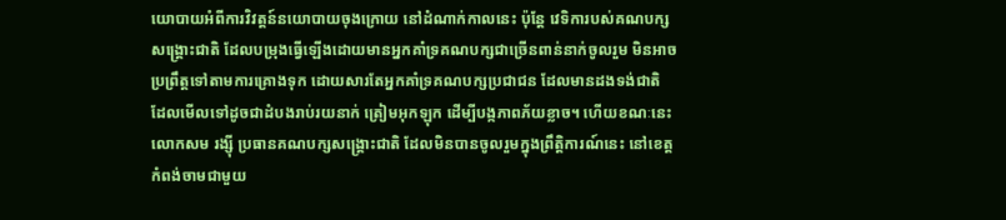យោបាយអំពីការវិវត្តន៍នយោបាយចុងក្រោយ នៅដំណាក់កាលនេះ ប៉ុន្តែ វេទិការបស់គណបក្សសង្គ្រោះជាតិ ដែលបម្រុងធ្វើឡើងដោយមានអ្នកគាំទ្រគណបក្សជាច្រើនពាន់នាក់ចូលរួម មិនអាចប្រព្រឹត្តទៅតាមការគ្រោងទុក ដោយសារតែអ្នកគាំទ្រគណបក្សប្រជាជន ដែលមានដងទង់ជាតិ ដែលមើលទៅដូចជាដំបងរាប់រយនាក់ ត្រៀមអុកឡុក ដើម្បីបង្កភាពភ័យខ្លាច។ ហើយខណៈនេះ លោកសម រង្ស៊ី ប្រធានគណបក្សសង្គ្រោះជាតិ ដែលមិនបានចូលរួមក្នុងព្រឹត្តិការណ៍នេះ នៅខេត្តកំពង់ចាមជាមួយ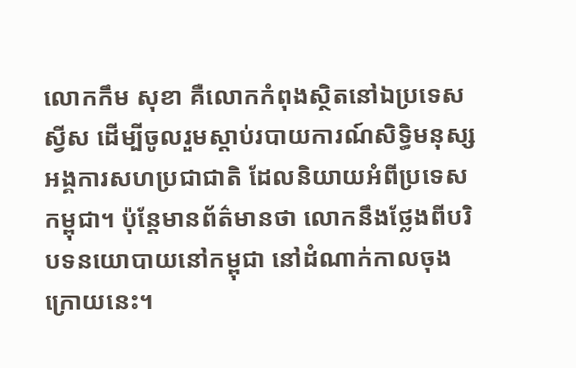លោកកឹម សុខា គឺលោកកំពុងស្ថិតនៅឯប្រទេសស្វីស ដើម្បីចូលរួមស្ដាប់របាយការណ៍សិទ្ធិមនុស្សអង្គការសហប្រជាជាតិ ដែលនិយាយអំពីប្រទេសកម្ពុជា។ ប៉ុន្តែមានព័ត៌មានថា លោកនឹងថ្លែងពីបរិបទនយោបាយនៅកម្ពុជា នៅដំណាក់កាលចុងក្រោយនេះ។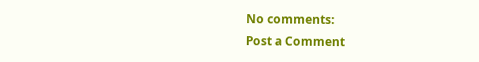No comments:
Post a Comment